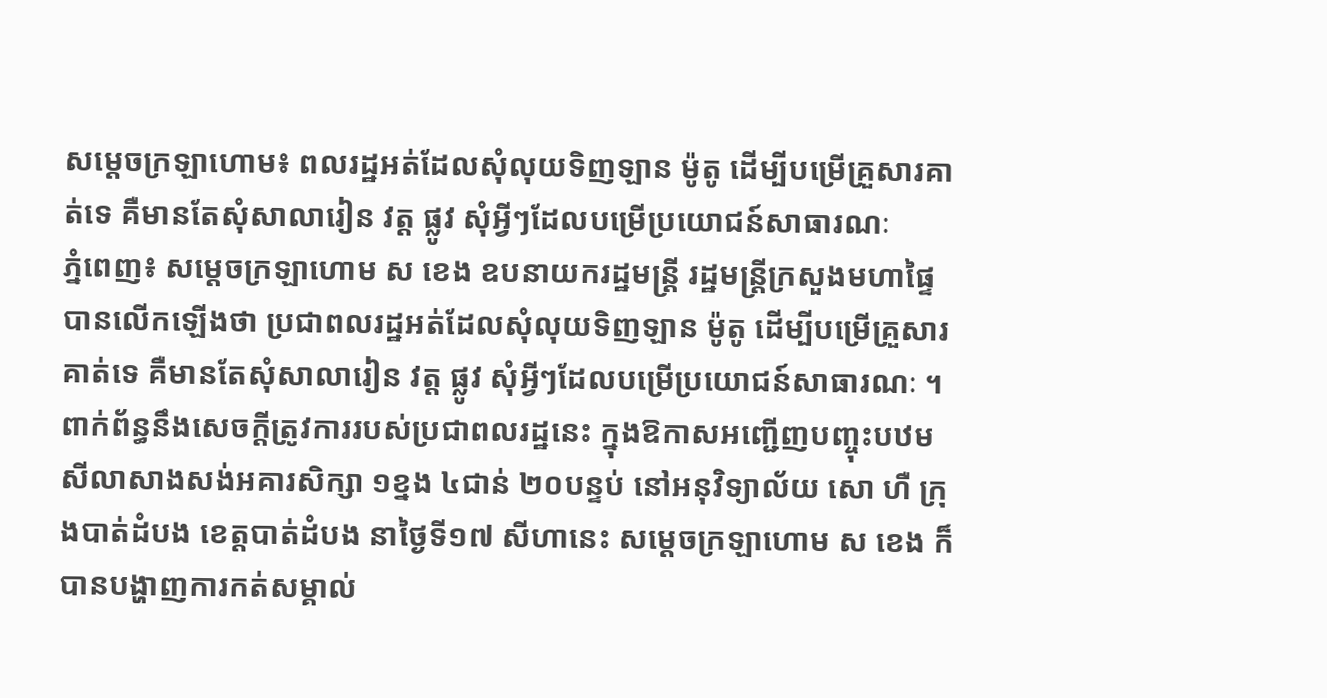សម្ដេចក្រឡាហោម៖ ពលរដ្ឋអត់ដែលសុំលុយទិញឡាន ម៉ូតូ ដើម្បីបម្រើគ្រួសារគាត់ទេ គឺមានតែសុំសាលារៀន វត្ត ផ្លូវ សុំអ្វីៗដែលបម្រើប្រយោជន៍សាធារណៈ
ភ្នំពេញ៖ សម្ដេចក្រឡាហោម ស ខេង ឧបនាយករដ្ឋមន្ត្រី រដ្ឋមន្ត្រីក្រសួងមហាផ្ទៃ បានលេីកឡេីងថា ប្រជាពលរដ្ឋអត់ដែលសុំលុយទិញឡាន ម៉ូតូ ដើម្បីបម្រើគ្រួសារគាត់ទេ គឺមានតែសុំសាលារៀន វត្ត ផ្លូវ សុំអ្វីៗដែលបម្រើប្រយោជន៍សាធារណៈ ។
ពាក់ព័ន្ធនឹងសេចក្ដីត្រូវការរបស់ប្រជាពលរដ្ឋនេះ ក្នុងឱកាសអញ្ជើញបញ្ចុះបឋមសីលាសាងសង់អគារសិក្សា ១ខ្នង ៤ជាន់ ២០បន្ទប់ នៅអនុវិទ្យាល័យ សោ ហឺ ក្រុងបាត់ដំបង ខេត្តបាត់ដំបង នាថ្ងៃទី១៧ សីហានេះ សម្ដេចក្រឡាហោម ស ខេង ក៏បានបង្ហាញការកត់សម្គាល់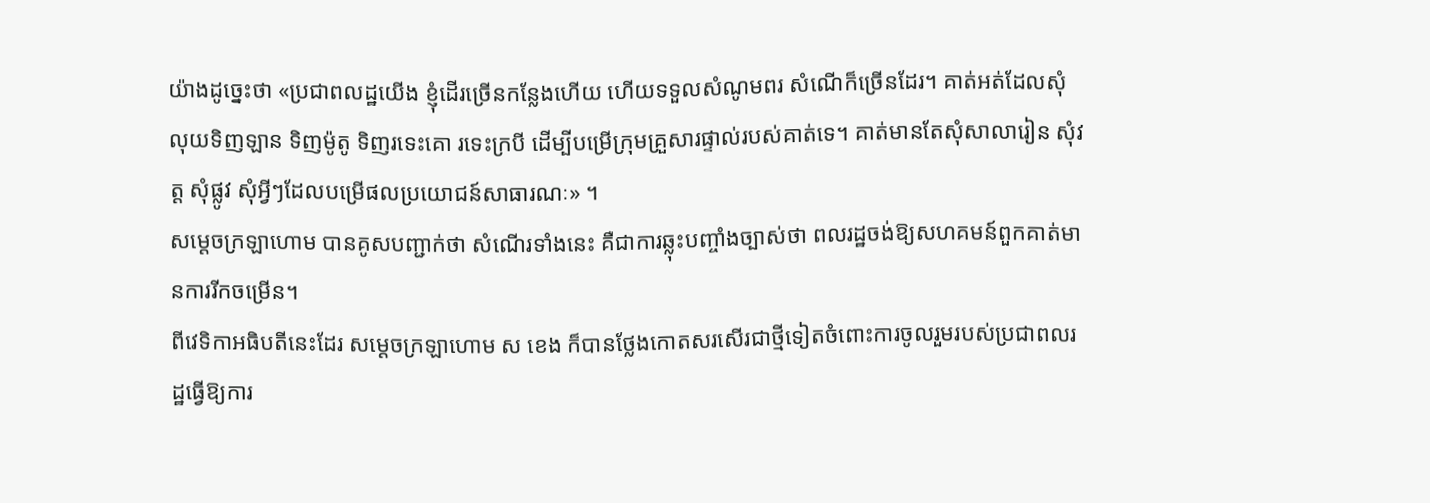យ៉ាងដូច្នេះថា «ប្រជាពលដ្ឋយើង ខ្ញុំដើរច្រើនកន្លែងហើយ ហើយទទួលសំណូមពរ សំណើក៏ច្រើនដែរ។ គាត់អត់ដែលសុំលុយទិញឡាន ទិញម៉ូតូ ទិញរទេះគោ រទេះក្របី ដើម្បីបម្រើក្រុមគ្រួសារផ្ទាល់របស់គាត់ទេ។ គាត់មានតែសុំសាលារៀន សុំវត្ត សុំផ្លូវ សុំអ្វីៗដែលបម្រើផលប្រយោជន៍សាធារណៈ» ។
សម្ដេចក្រឡាហោម បានគូសបញ្ជាក់ថា សំណើរទាំងនេះ គឺជាការឆ្លុះបញ្ចាំងច្បាស់ថា ពលរដ្ឋចង់ឱ្យសហគមន៍ពួកគាត់មានការរីកចម្រើន។
ពីវេទិកាអធិបតីនេះដែរ សម្ដេចក្រឡាហោម ស ខេង ក៏បានថ្លែងកោតសរសើរជាថ្មីទៀតចំពោះការចូលរួមរបស់ប្រជាពលរដ្ឋធ្វើឱ្យការ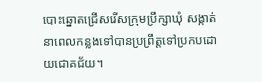បោះឆ្នោតជ្រើសរើសក្រុមប្រឹក្សាឃុំ សង្កាត់ នាពេលកន្លងទៅបានប្រព្រឹត្តទៅប្រកបដោយជោគជ័យ។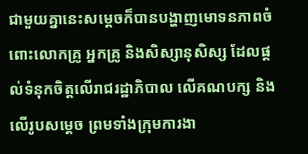ជាមួយគ្នានេះសម្ដេចក៏បានបង្ហាញមោទនភាពចំពោះលោកគ្រូ អ្នកគ្រូ និងសិស្សានុសិស្ស ដែលផ្ដល់ទំនុកចិត្តលើរាជរដ្ឋាភិបាល លើគណបក្ស និងលើរូបសម្ដេច ព្រមទាំងក្រុមការងា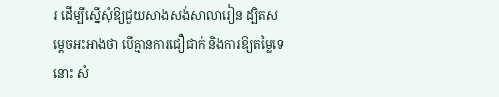រ ដើម្បីស្នើសុំឱ្យជួយសាងសង់សាលារៀន ដ្បិតសម្ដេចអះអាងថា បើគ្មានការជឿជាក់ និងការឱ្យតម្លៃទេនោះ សំ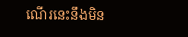ណើរនេះនឹងមិន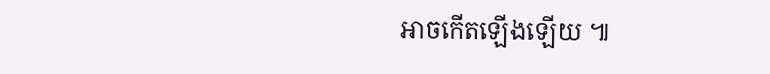អាចកើតឡើងឡើយ ៕